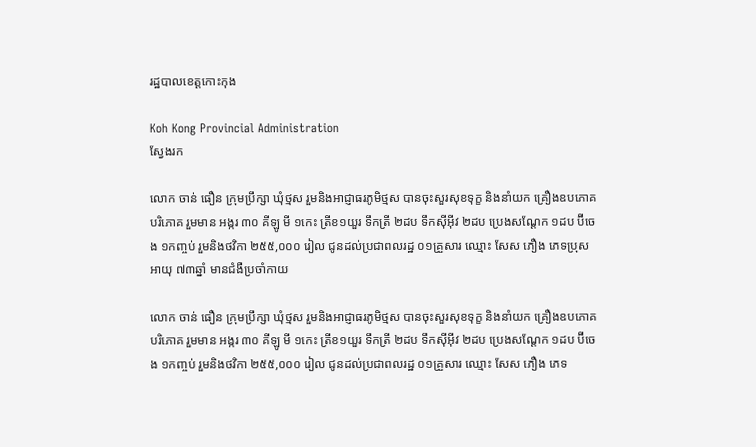រដ្ឋបាលខេត្តកោះកុង

Koh Kong Provincial Administration
ស្វែងរក

លោក ចាន់ ធឿន ក្រុមប្រឹក្សា ឃុំថ្មស រួមនិងអាជ្ញាធរភូមិថ្មស បានចុះសួរសុខទុក្ខ និងនាំយក គ្រឿងឧបភោគ បរិភោគ រួមមាន អង្ករ ៣០ គីឡូ មី ១កេះ ត្រីខ១យួរ ទឹកត្រី ២ដប ទឹកស៊ីអ៊ីវ ២ដប ប្រេងសណ្ដែក ១ដប ប៊ីចេង ១កញ្ចប់ រួមនិងថវិកា ២៥៥,០០០ រៀល ជូនដល់ប្រជាពលរដ្ឋ ០១គ្រួសារ ឈ្មោះ សែស ភឿង ភេទប្រុស អាយុ ៧៣ឆ្នាំ មានជំងឺប្រចាំកាយ

លោក ចាន់ ធឿន ក្រុមប្រឹក្សា ឃុំថ្មស រួមនិងអាជ្ញាធរភូមិថ្មស បានចុះសួរសុខទុក្ខ និងនាំយក គ្រឿងឧបភោគ បរិភោគ រួមមាន អង្ករ ៣០ គីឡូ មី ១កេះ ត្រីខ១យួរ ទឹកត្រី ២ដប ទឹកស៊ីអ៊ីវ ២ដប ប្រេងសណ្ដែក ១ដប ប៊ីចេង ១កញ្ចប់ រួមនិងថវិកា ២៥៥,០០០ រៀល ជូនដល់ប្រជាពលរដ្ឋ ០១គ្រួសារ ឈ្មោះ សែស ភឿង ភេទ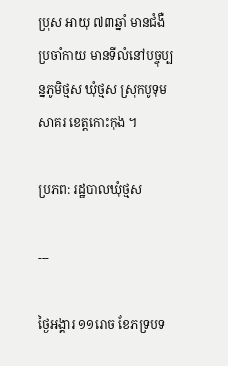ប្រុស អាយុ ៧៣ឆ្នាំ មានជំងឺប្រចាំកាយ មានទីលំនៅបច្ចុប្បន្នភូមិថ្មស ឃុំថ្មស ស្រុកបូទុមសាគរ ខេត្តកោះកុង ។

ប្រភព: រដ្ឋបាលឃុំថ្មស

---

ថ្ងៃអង្គារ ១១រោច ខែភទ្របទ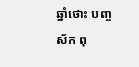ឆ្នាំថោះ បញ្ចស័ក ពុ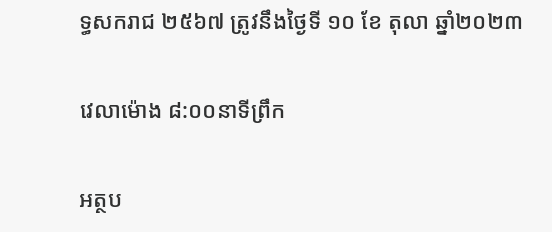ទ្ធសករាជ ២៥៦៧ ត្រូវនឹងថ្ងៃទី ១០ ខែ តុលា ឆ្នាំ២០២៣

វេលាម៉ោង ៨:០០នាទីព្រឹក

អត្ថប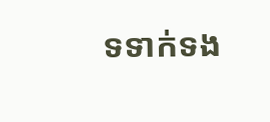ទទាក់ទង